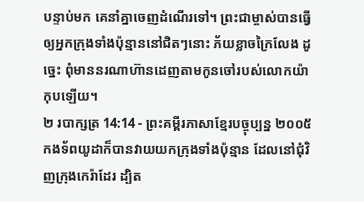បន្ទាប់មក គេនាំគ្នាចេញដំណើរទៅ។ ព្រះជាម្ចាស់បានធ្វើឲ្យអ្នកក្រុងទាំងប៉ុន្មាននៅជិតៗនោះ ភ័យខ្លាចក្រៃលែង ដូច្នេះ ពុំមាននរណាហ៊ានដេញតាមកូនចៅរបស់លោកយ៉ាកុបឡើយ។
២ របាក្សត្រ 14:14 - ព្រះគម្ពីរភាសាខ្មែរបច្ចុប្បន្ន ២០០៥ កងទ័ពយូដាក៏បានវាយយកក្រុងទាំងប៉ុន្មាន ដែលនៅជុំវិញក្រុងកេរ៉ាដែរ ដ្បិត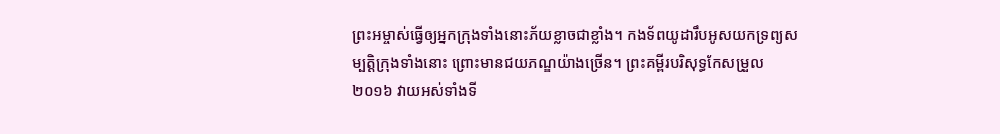ព្រះអម្ចាស់ធ្វើឲ្យអ្នកក្រុងទាំងនោះភ័យខ្លាចជាខ្លាំង។ កងទ័ពយូដារឹបអូសយកទ្រព្យសម្បត្តិក្រុងទាំងនោះ ព្រោះមានជយភណ្ឌយ៉ាងច្រើន។ ព្រះគម្ពីរបរិសុទ្ធកែសម្រួល ២០១៦ វាយអស់ទាំងទី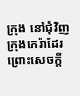ក្រុង នៅជុំវិញក្រុងកេរ៉ាដែរ ព្រោះសេចក្ដី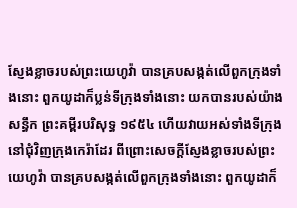ស្ញែងខ្លាចរបស់ព្រះយេហូវ៉ា បានគ្របសង្កត់លើពួកក្រុងទាំងនោះ ពួកយូដាក៏ប្លន់ទីក្រុងទាំងនោះ យកបានរបស់យ៉ាងសន្ធឹក ព្រះគម្ពីរបរិសុទ្ធ ១៩៥៤ ហើយវាយអស់ទាំងទីក្រុង នៅជុំវិញក្រុងកេរ៉ាដែរ ពីព្រោះសេចក្ដីស្ញែងខ្លាចរបស់ព្រះយេហូវ៉ា បានគ្របសង្កត់លើពួកក្រុងទាំងនោះ ពួកយូដាក៏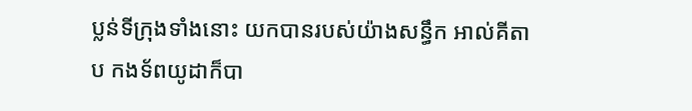ប្លន់ទីក្រុងទាំងនោះ យកបានរបស់យ៉ាងសន្ធឹក អាល់គីតាប កងទ័ពយូដាក៏បា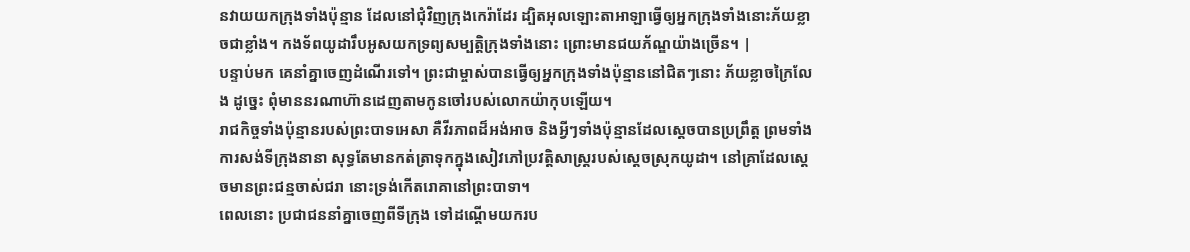នវាយយកក្រុងទាំងប៉ុន្មាន ដែលនៅជុំវិញក្រុងកេរ៉ាដែរ ដ្បិតអុលឡោះតាអាឡាធ្វើឲ្យអ្នកក្រុងទាំងនោះភ័យខ្លាចជាខ្លាំង។ កងទ័ពយូដារឹបអូសយកទ្រព្យសម្បត្តិក្រុងទាំងនោះ ព្រោះមានជយភ័ណ្ឌយ៉ាងច្រើន។ |
បន្ទាប់មក គេនាំគ្នាចេញដំណើរទៅ។ ព្រះជាម្ចាស់បានធ្វើឲ្យអ្នកក្រុងទាំងប៉ុន្មាននៅជិតៗនោះ ភ័យខ្លាចក្រៃលែង ដូច្នេះ ពុំមាននរណាហ៊ានដេញតាមកូនចៅរបស់លោកយ៉ាកុបឡើយ។
រាជកិច្ចទាំងប៉ុន្មានរបស់ព្រះបាទអេសា គឺវីរភាពដ៏អង់អាច និងអ្វីៗទាំងប៉ុន្មានដែលស្ដេចបានប្រព្រឹត្ត ព្រមទាំងការសង់ទីក្រុងនានា សុទ្ធតែមានកត់ត្រាទុកក្នុងសៀវភៅប្រវត្តិសាស្ត្ររបស់ស្ដេចស្រុកយូដា។ នៅគ្រាដែលស្ដេចមានព្រះជន្មចាស់ជរា នោះទ្រង់កើតរោគានៅព្រះបាទា។
ពេលនោះ ប្រជាជននាំគ្នាចេញពីទីក្រុង ទៅដណ្ដើមយករប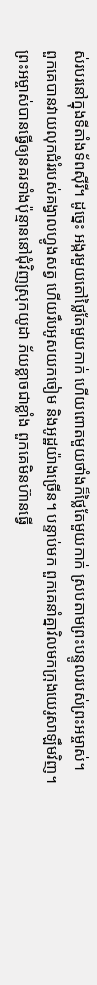ស់របរនៅក្នុងទីតាំងទ័ពស៊ីរី។ ដូច្នេះ អង្ករមួយតៅថ្លៃតែមួយកាក់ ហើយពោតមួយថាំងក៏ថ្លៃតែមួយកាក់ ស្របតាមព្រះបន្ទូលរបស់ព្រះអម្ចាស់។
ពួកគេបានវាយលុកជំរំរបស់គង្វាលហ្វូងសត្វ ហើយរឹបអូសយកចៀម និងអូដ្ឋយ៉ាងច្រើន។ បន្ទាប់មក ពួកគេនាំគ្នាវិលមកក្រុងយេរូសាឡឹមវិញ។
ព្រះអម្ចាស់បានធ្វើឲ្យនគរទាំងប៉ុន្មាននៅជុំវិញស្រុកយូដា ភ័យខ្លាចជាខ្លាំង ពួកគេមិនហ៊ានធ្វើ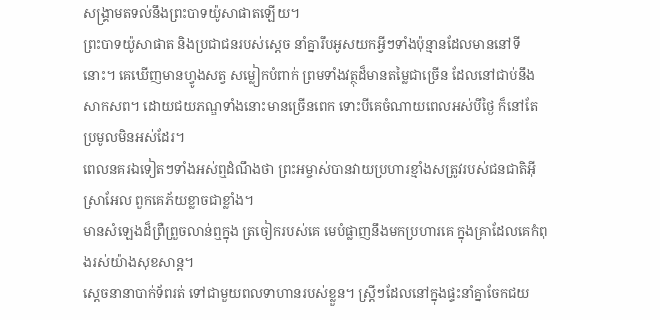សង្គ្រាមតទល់នឹងព្រះបាទយ៉ូសាផាតឡើយ។
ព្រះបាទយ៉ូសាផាត និងប្រជាជនរបស់ស្ដេច នាំគ្នារឹបអូសយកអ្វីៗទាំងប៉ុន្មានដែលមាននៅទីនោះ។ គេឃើញមានហ្វូងសត្វ សម្លៀកបំពាក់ ព្រមទាំងវត្ថុដ៏មានតម្លៃជាច្រើន ដែលនៅជាប់នឹងសាកសព។ ដោយជយភណ្ឌទាំងនោះមានច្រើនពេក ទោះបីគេចំណាយពេលអស់បីថ្ងៃ ក៏នៅតែប្រមូលមិនអស់ដែរ។
ពេលនគរឯទៀតៗទាំងអស់ឮដំណឹងថា ព្រះអម្ចាស់បានវាយប្រហារខ្មាំងសត្រូវរបស់ជនជាតិអ៊ីស្រាអែល ពួកគេភ័យខ្លាចជាខ្លាំង។
មានសំឡេងដ៏ព្រឺព្រួចលាន់ឮក្នុង ត្រចៀករបស់គេ មេបំផ្លាញនឹងមកប្រហារគេ ក្នុងគ្រាដែលគេកំពុងរស់យ៉ាងសុខសាន្ត។
ស្ដេចនានាបាក់ទ័ពរត់ ទៅជាមួយពលទាហានរបស់ខ្លួន។ ស្ត្រីៗដែលនៅក្នុងផ្ទះនាំគ្នាចែកជយ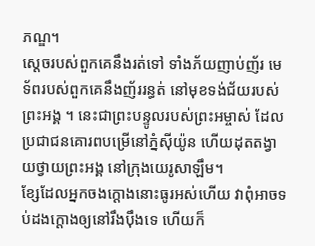ភណ្ឌ។
ស្ដេចរបស់ពួកគេនឹងរត់ទៅ ទាំងភ័យញាប់ញ័រ មេទ័ពរបស់ពួកគេនឹងញ័ររន្ធត់ នៅមុខទង់ជ័យរបស់ព្រះអង្គ ។ នេះជាព្រះបន្ទូលរបស់ព្រះអម្ចាស់ ដែលប្រជាជនគោរពបម្រើនៅភ្នំស៊ីយ៉ូន ហើយដុតតង្វាយថ្វាយព្រះអង្គ នៅក្រុងយេរូសាឡឹម។
ខ្សែដែលអ្នកចងក្ដោងនោះធូរអស់ហើយ វាពុំអាចទប់ដងក្ដោងឲ្យនៅរឹងប៉ឹងទេ ហើយក៏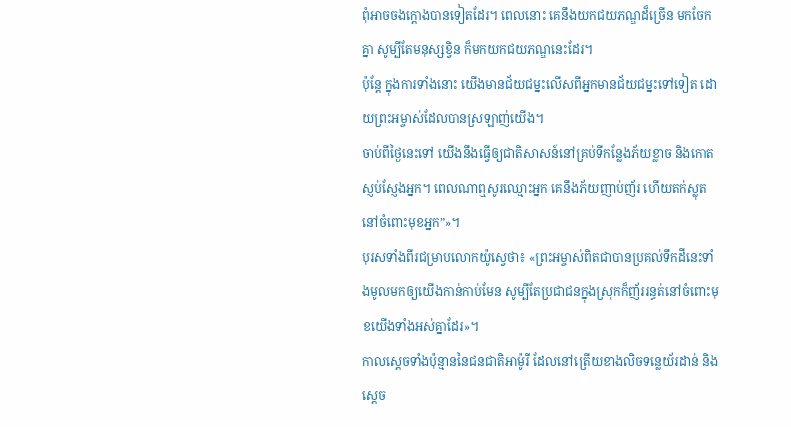ពុំអាចចងក្ដោងបានទៀតដែរ។ ពេលនោះ គេនឹងយកជយភណ្ឌដ៏ច្រើន មកចែកគ្នា សូម្បីតែមនុស្សខ្វិន ក៏មកយកជយភណ្ឌនេះដែរ។
ប៉ុន្តែ ក្នុងការទាំងនោះ យើងមានជ័យជម្នះលើសពីអ្នកមានជ័យជម្នះទៅទៀត ដោយព្រះអម្ចាស់ដែលបានស្រឡាញ់យើង។
ចាប់ពីថ្ងៃនេះទៅ យើងនឹងធ្វើឲ្យជាតិសាសន៍នៅគ្រប់ទីកន្លែងភ័យខ្លាច និងកោតស្ញប់ស្ញែងអ្នក។ ពេលណាឮសូរឈ្មោះអ្នក គេនឹងភ័យញាប់ញ័រ ហើយតក់ស្លុតនៅចំពោះមុខអ្នក”»។
បុរសទាំងពីរជម្រាបលោកយ៉ូស្វេថា៖ «ព្រះអម្ចាស់ពិតជាបានប្រគល់ទឹកដីនេះទាំងមូលមកឲ្យយើងកាន់កាប់មែន សូម្បីតែប្រជាជនក្នុងស្រុកក៏ញ័ររន្ធត់នៅចំពោះមុខយើងទាំងអស់គ្នាដែរ»។
កាលស្ដេចទាំងប៉ុន្មាននៃជនជាតិអាម៉ូរី ដែលនៅត្រើយខាងលិចទន្លេយ័រដាន់ និងស្ដេច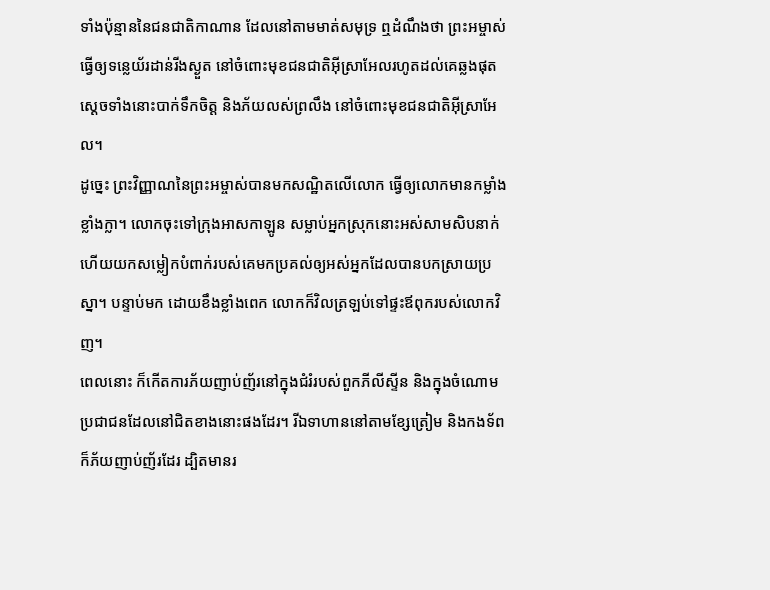ទាំងប៉ុន្មាននៃជនជាតិកាណាន ដែលនៅតាមមាត់សមុទ្រ ឮដំណឹងថា ព្រះអម្ចាស់ធ្វើឲ្យទន្លេយ័រដាន់រីងស្ងួត នៅចំពោះមុខជនជាតិអ៊ីស្រាអែលរហូតដល់គេឆ្លងផុត ស្ដេចទាំងនោះបាក់ទឹកចិត្ត និងភ័យលស់ព្រលឹង នៅចំពោះមុខជនជាតិអ៊ីស្រាអែល។
ដូច្នេះ ព្រះវិញ្ញាណនៃព្រះអម្ចាស់បានមកសណ្ឋិតលើលោក ធ្វើឲ្យលោកមានកម្លាំងខ្លាំងក្លា។ លោកចុះទៅក្រុងអាសកាឡូន សម្លាប់អ្នកស្រុកនោះអស់សាមសិបនាក់ ហើយយកសម្លៀកបំពាក់របស់គេមកប្រគល់ឲ្យអស់អ្នកដែលបានបកស្រាយប្រស្នា។ បន្ទាប់មក ដោយខឹងខ្លាំងពេក លោកក៏វិលត្រឡប់ទៅផ្ទះឪពុករបស់លោកវិញ។
ពេលនោះ ក៏កើតការភ័យញាប់ញ័រនៅក្នុងជំរំរបស់ពួកភីលីស្ទីន និងក្នុងចំណោមប្រជាជនដែលនៅជិតខាងនោះផងដែរ។ រីឯទាហាននៅតាមខ្សែត្រៀម និងកងទ័ពក៏ភ័យញាប់ញ័រដែរ ដ្បិតមានរ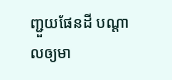ញ្ជួយផែនដី បណ្ដាលឲ្យមា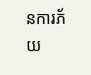នការភ័យ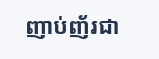ញាប់ញ័រជា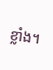ខ្លាំង។